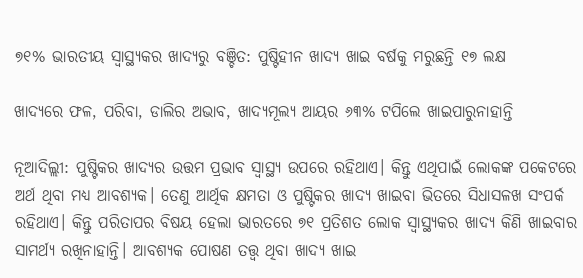୭୧% ଭାରତୀୟ ସ୍ବାସ୍ଥ୍ୟକର ଖାଦ୍ୟରୁ ବଞ୍ଚିତ: ପୁଷ୍ଟିହୀନ ଖାଦ୍ୟ ଖାଇ ବର୍ଷକୁ ମରୁଛନ୍ତି ୧୭ ଲକ୍ଷ

ଖାଦ୍ୟରେ ଫଳ, ପରିବା, ଡାଲିର ଅଭାବ, ଖାଦ୍ୟମୂଲ୍ୟ ଆୟର ୬୩% ଟପିଲେ ଖାଇପାରୁନାହାନ୍ତି

ନୂଆଦିଲ୍ଲୀ: ପୁଷ୍ଟିକର ଖାଦ୍ୟର ଉତ୍ତମ ପ୍ରଭାବ ସ୍ବାସ୍ଥ୍ୟ ଉପରେ ରହିଥାଏ। କିନ୍ତୁ ଏଥିପାଇଁ ଲୋକଙ୍କ ପକେଟରେ ଅର୍ଥ ଥିବା ମଧ୍ୟ ଆବଶ୍ୟକ। ତେଣୁ ଆର୍ଥିକ କ୍ଷମତା ଓ ପୁଷ୍ଟିକର ଖାଦ୍ୟ ଖାଇବା ଭିତରେ ସିଧାସଳଖ ସଂପର୍କ ରହିଥାଏ। କିନ୍ତୁ ପରିତାପର ବିଷୟ ହେଲା ଭାରତରେ ୭୧ ପ୍ରତିଶତ ଲୋକ ସ୍ବାସ୍ଥ୍ୟକର ଖାଦ୍ୟ କିଣି ଖାଇବାର ସାମର୍ଥ୍ୟ ରଖିନାହାନ୍ତି। ଆବଶ୍ୟକ ପୋଷଣ ତତ୍ତ୍ବ ଥିବା ଖାଦ୍ୟ ଖାଇ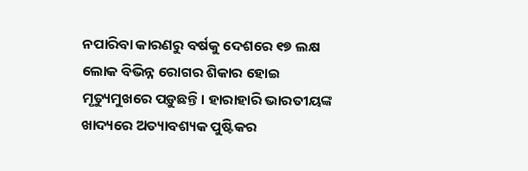ନପାରିବା କାରଣରୁ ବର୍ଷକୁ ଦେଶରେ ୧୭ ଲକ୍ଷ ଲୋକ ବିଭିନ୍ନ ରୋଗର ଶିକାର ହୋଇ ମୃତ୍ୟୁମୁଖରେ ପଡ଼ୁଛନ୍ତି। ହାରାହାରି ଭାରତୀୟଙ୍କ ଖାଦ୍ୟରେ ଅତ୍ୟାବଶ୍ୟକ ପୁଷ୍ଟିକର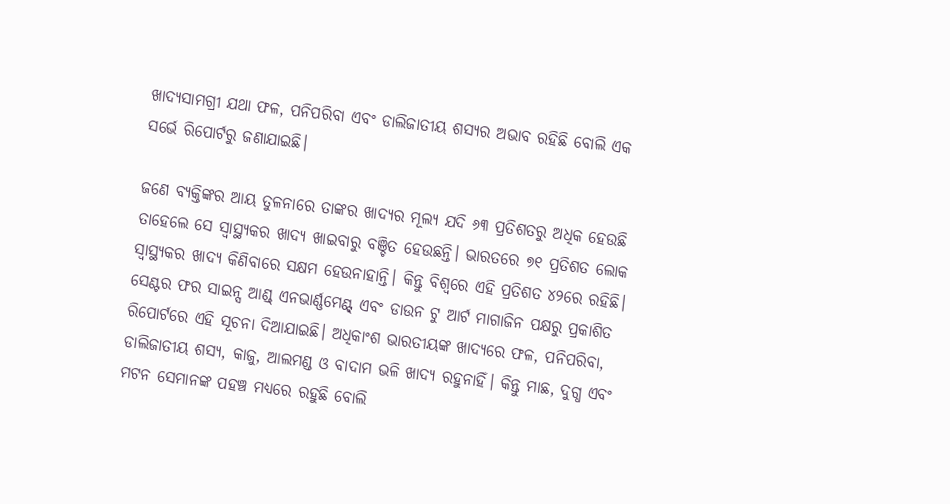ଖାଦ୍ୟସାମଗ୍ରୀ ଯଥା ଫଳ, ପନିପରିବା ଏବଂ ଡାଲିଜାତୀୟ ଶସ୍ୟର ଅଭାବ ରହିଛି ବୋଲି ଏକ ସର୍ଭେ ରିପୋର୍ଟରୁ ଜଣାଯାଇଛି।

ଜଣେ ବ୍ୟକ୍ତିଙ୍କର ଆୟ ତୁଳନାରେ ତାଙ୍କର ଖାଦ୍ୟର ମୂଲ୍ୟ ଯଦି ୬୩ ପ୍ରତିଶତରୁ ଅଧିକ ହେଉଛି ତାହେଲେ ସେ ସ୍ବାସ୍ଥ୍ୟକର ଖାଦ୍ୟ ଖାଇବାରୁ ବଞ୍ଚିତ ହେଉଛନ୍ତି। ଭାରତରେ ୭୧ ପ୍ରତିଶତ ଲୋକ ସ୍ବାସ୍ଥ୍ୟକର ଖାଦ୍ୟ କିଣିବାରେ ସକ୍ଷମ ହେଉନାହାନ୍ତି। କିନ୍ତୁ ବିଶ୍ବରେ ଏହି ପ୍ରତିଶତ ୪୨ରେ ରହିଛି। ସେଣ୍ଟର ଫର ସାଇନ୍ସ ଆଣ୍ଡ୍ ଏନଭାର୍ଣ୍ଣମେଣ୍ଟ୍ ଏବଂ ଡାଉନ ଟୁ ଆର୍ଟ ମାଗାଜିନ ପକ୍ଷରୁ ପ୍ରକାଶିତ ରିପୋର୍ଟରେ ଏହି ସୂଚନା ଦିଆଯାଇଛି। ଅଧିକାଂଶ ଭାରତୀୟଙ୍କ ଖାଦ୍ୟରେ ଫଳ, ପନିପରିବା, ଡାଲିଜାତୀୟ ଶସ୍ୟ, କାଜୁ, ଆଲମଣ୍ଡ ଓ ବାଦାମ ଭଳି ଖାଦ୍ୟ ରହୁନାହିଁ। କିନ୍ତୁ ମାଛ, ଦୁଗ୍ଧ ଏବଂ ମଟନ ସେମାନଙ୍କ ପହଞ୍ଚ ମଧ୍ୟରେ ରହୁଛି ବୋଲି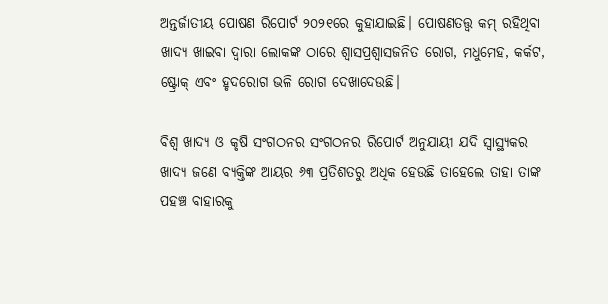ଅନ୍ତର୍ଜାତୀୟ ପୋଷଣ ରିପୋର୍ଟ ୨୦୨୧ରେ କୁହାଯାଇଛି। ପୋଷଣତତ୍ତ୍ବ କମ୍ ରହିଥିବା ଖାଦ୍ୟ ଖାଇବା ଦ୍ବାରା ଲୋକଙ୍କ ଠାରେ ଶ୍ବାସପ୍ରଶ୍ବାସଜନିତ ରୋଗ, ମଧୁମେହ, କର୍କଟ, ଷ୍ଟ୍ରୋକ୍ ଏବଂ ହୃଦରୋଗ ଭଳି ରୋଗ ଦେଖାଦେଉଛି।

ବିଶ୍ବ ଖାଦ୍ୟ ଓ କୃଷି ସଂଗଠନର ସଂଗଠନର ରିପୋର୍ଟ ଅନୁଯାୟୀ ଯଦି ସ୍ବାସ୍ଥ୍ୟକର ଖାଦ୍ୟ ଜଣେ ବ୍ୟକ୍ତିଙ୍କ ଆୟର ୬୩ ପ୍ରତିଶତରୁ ଅଧିକ ହେଉଛି ତାହେଲେ ତାହା ତାଙ୍କ ପହଞ୍ଚ ବାହାରକୁ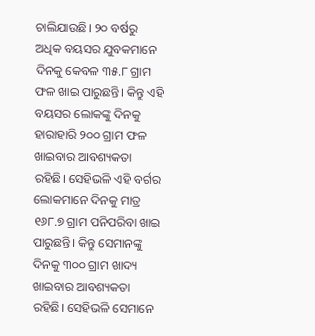ଚାଲିଯାଉଛି। ୨୦ ବର୍ଷରୁ ଅଧିକ ବୟସର ଯୁବକମାନେ ଦିନକୁ କେବଳ ୩୫.୮ ଗ୍ରାମ ଫଳ ଖାଇ ପାରୁଛନ୍ତି। କିନ୍ତୁ ଏହି ବୟସର ଲୋକଙ୍କୁ ଦିନକୁ ହାରାହାରି ୨୦୦ ଗ୍ରାମ ଫଳ ଖାଇବାର ଆବଶ୍ୟକତା ରହିଛି। ସେହିଭଳି ଏହି ବର୍ଗର ଲୋକମାନେ ଦିନକୁ ମାତ୍ର ୧୬୮.୭ ଗ୍ରାମ ପନିପରିବା ଖାଇ ପାରୁଛନ୍ତି। କିନ୍ତୁ ସେମାନଙ୍କୁ ଦିନକୁ ୩୦୦ ଗ୍ରାମ ଖାଦ୍ୟ ଖାଇବାର ଆବଶ୍ୟକତା ରହିଛି। ସେହିଭଳି ସେମାନେ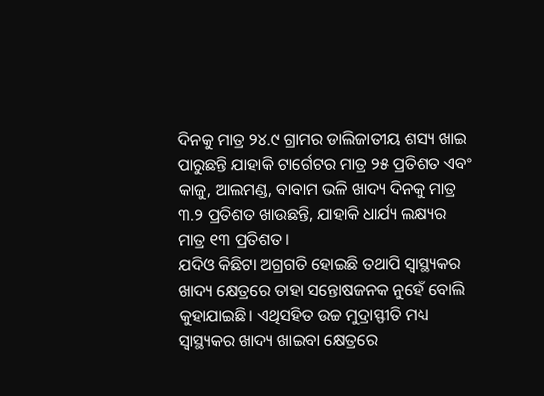ଦିନକୁ ମାତ୍ର ୨୪.୯ ଗ୍ରାମର ଡାଲିଜାତୀୟ ଶସ୍ୟ ଖାଇ ପାରୁଛନ୍ତି ଯାହାକି ଟାର୍ଗେଟର ମାତ୍ର ୨୫ ପ୍ରତିଶତ ଏବଂ କାଜୁ, ଆଲମଣ୍ଡ, ବାବାମ ଭଳି ଖାଦ୍ୟ ଦିନକୁ ମାତ୍ର ୩.୨ ପ୍ରତିଶତ ଖାଉଛନ୍ତି, ଯାହାକି ଧାର୍ଯ୍ୟ ଲକ୍ଷ୍ୟର ମାତ୍ର ୧୩ ପ୍ରତିଶତ।
ଯଦିଓ କିଛିଟା ଅଗ୍ରଗତି ହୋଇଛି ତଥାପି ସ୍ବାସ୍ଥ୍ୟକର ଖାଦ୍ୟ କ୍ଷେତ୍ରରେ ତାହା ସନ୍ତୋଷଜନକ ନୁହେଁ ବୋଲି କୁହାଯାଇଛି। ଏଥିସହିତ ଉଚ୍ଚ ମୁଦ୍ରାସ୍ଫୀତି ମଧ୍ୟ ସ୍ବାସ୍ଥ୍ୟକର ଖାଦ୍ୟ ଖାଇବା କ୍ଷେତ୍ରରେ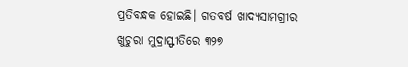ପ୍ରତିବନ୍ଧକ ହୋଇଛି। ଗତବର୍ଷ ଖାଦ୍ୟସାମଗ୍ରୀର ଖୁଚୁରା ମୁଦ୍ରାସ୍ଫୀତିରେ ୩୨୭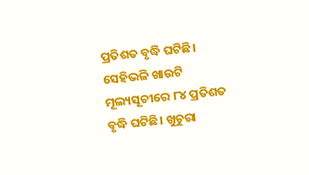ପ୍ରତିଶତ ବୃଦ୍ଧି ଘଟିଛି। ସେହିଭଳି ଖାଉଟି ମୂଲ୍ୟସୂଚୀରେ ୮୪ ପ୍ରତିଶତ ବୃଦ୍ଧି ଘଟିଛି। ଖୁଚୁରା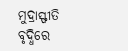ମୁଦ୍ରାସ୍ଫୀତି ବୃଦ୍ଧିରେ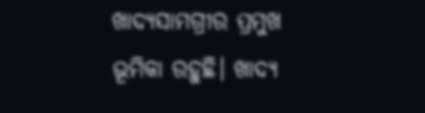ଖାଦ୍ୟସାମଗ୍ରୀର ପ୍ରମୁଖ ଭୂମିକା ରହୁଛି। ଖାଦ୍ୟ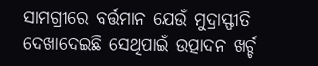ସାମଗ୍ରୀରେ ବର୍ତ୍ତମାନ ଯେଉଁ ମୁଦ୍ରାସ୍ଫୀତି ଦେଖାଦେଇଛି ସେଥିପାଇଁ ଉତ୍ପାଦନ ଖର୍ଚ୍ଚ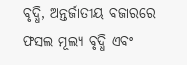ବୃଦ୍ଧି, ଅନ୍ତର୍ଜାତୀୟ ବଜାରରେ ଫସଲ ମୂଲ୍ୟ ବୃଦ୍ଧି ଏବଂ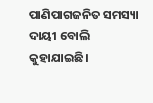ପାଣିପାଗଜନିତ ସମସ୍ୟା ଦାୟୀ ବୋଲି କୁହାଯାଇଛି।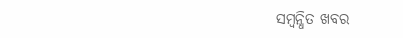ସମ୍ବନ୍ଧିତ ଖବର